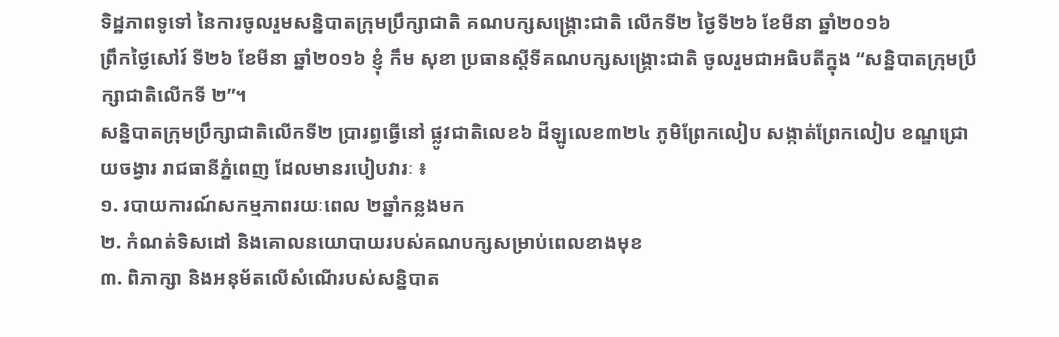ទិដ្ឋភាពទូទៅ នៃការចូលរួមសន្និបាតក្រុមប្រឹក្សាជាតិ គណបក្សសង្គ្រោះជាតិ លើកទី២ ថ្ងៃទី២៦ ខែមីនា ឆ្នាំ២០១៦
ព្រឹកថ្ងៃសៅរ៍ ទី២៦ ខែមីនា ឆ្នាំ២០១៦ ខ្ញុំ កឹម សុខា ប្រធានស្ដីទីគណបក្សសង្គ្រោះជាតិ ចូលរួមជាអធិបតីក្នុង “សន្និបាតក្រុមប្រឹក្សាជាតិលើកទី ២”។
សន្និបាតក្រុមប្រឹក្សាជាតិលើកទី២ ប្រារព្ធធ្វើនៅ ផ្លូវជាតិលេខ៦ ដីឡូលេខ៣២៤ ភូមិព្រែកលៀប សង្កាត់ព្រែកលៀប ខណ្ឌជ្រោយចង្វារ រាជធានីភ្នំពេញ ដែលមានរបៀបវារៈ ៖
១. របាយការណ៍សកម្មភាពរយៈពេល ២ឆ្នាំកន្លងមក
២. កំណត់ទិសដៅ និងគោលនយោបាយរបស់គណបក្សសម្រាប់ពេលខាងមុខ
៣. ពិភាក្សា និងអនុម័តលើសំណើរបស់សន្និបាត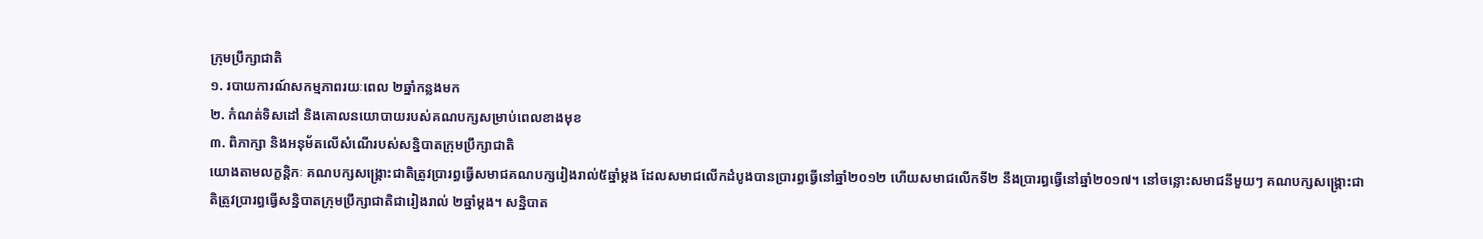ក្រុមប្រឹក្សាជាតិ
១. របាយការណ៍សកម្មភាពរយៈពេល ២ឆ្នាំកន្លងមក
២. កំណត់ទិសដៅ និងគោលនយោបាយរបស់គណបក្សសម្រាប់ពេលខាងមុខ
៣. ពិភាក្សា និងអនុម័តលើសំណើរបស់សន្និបាតក្រុមប្រឹក្សាជាតិ
យោងតាមលក្ខន្ដិកៈ គណបក្សសង្គ្រោះជាតិត្រូវប្រារព្ធធ្វើសមាជគណបក្សរៀងរាល់៥ឆ្នាំម្ដង ដែលសមាជលើកដំបូងបានប្រារព្ធធ្វើនៅឆ្នាំ២០១២ ហើយសមាជលើកទី២ នឹងប្រារព្ធធ្វើនៅឆ្នាំ២០១៧។ នៅចន្លោះសមាជនីមួយៗ គណបក្សសង្គ្រោះជាតិត្រូវប្រារព្ធធ្វើសន្និបាតក្រុមប្រឹក្សាជាតិជារៀងរាល់ ២ឆ្នាំម្ដង។ សន្និបាត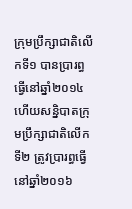ក្រុមប្រឹក្សាជាតិលើកទី១ បានប្រារព្ធធ្វើនៅឆ្នាំ២០១៤ ហើយសន្និបាតក្រុមប្រឹក្សាជាតិលើកទី២ ត្រូវប្រារព្ធធ្វើនៅឆ្នាំ២០១៦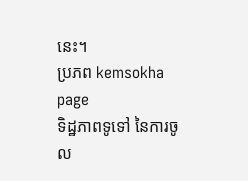នេះ។
ប្រភព kemsokha page
ទិដ្ឋភាពទូទៅ នៃការចូល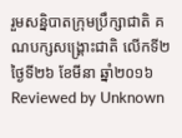រួមសន្និបាតក្រុមប្រឹក្សាជាតិ គណបក្សសង្គ្រោះជាតិ លើកទី២ ថ្ងៃទី២៦ ខែមីនា ឆ្នាំ២០១៦
Reviewed by Unknown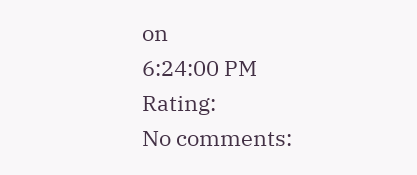on
6:24:00 PM
Rating:
No comments: